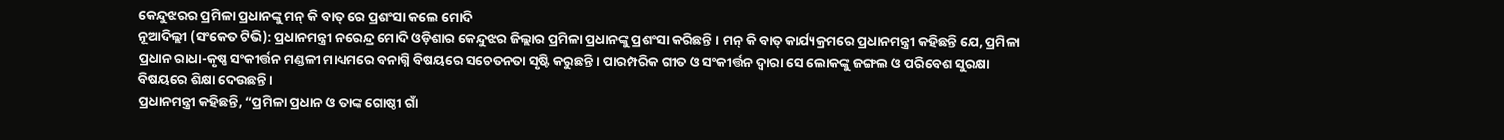କେନ୍ଦୁଝରର ପ୍ରମିଳା ପ୍ରଧାନଙ୍କୁ ମନ୍ କି ବାତ୍ ରେ ପ୍ରଶଂସା କଲେ ମୋଦି
ନୂଆଦିଲ୍ଲୀ (ସଂକେତ ଟିଭି): ପ୍ରଧାନମନ୍ତ୍ରୀ ନରେନ୍ଦ୍ର ମୋଦି ଓଡ଼ିଶାର କେନ୍ଦୁଝର ଜିଲ୍ଲାର ପ୍ରମିଳା ପ୍ରଧାନଙ୍କୁ ପ୍ରଶଂସା କରିଛନ୍ତି । ମନ୍ କି ବାତ୍ କାର୍ଯ୍ୟକ୍ରମରେ ପ୍ରଧାନମନ୍ତ୍ରୀ କହିଛନ୍ତି ଯେ, ପ୍ରମିଳା ପ୍ରଧାନ ରାଧା-କୃଷ୍ଣ ସଂକୀର୍ତ୍ତନ ମଣ୍ଡଳୀ ମାଧ୍ୟମରେ ବନାଗ୍ନି ବିଷୟରେ ସଚେତନତା ସୃଷ୍ଟି କରୁଛନ୍ତି । ପାରମ୍ପରିକ ଗୀତ ଓ ସଂକୀର୍ତ୍ତନ ଦ୍ଵାରା ସେ ଲୋକଙ୍କୁ ଜଙ୍ଗଲ ଓ ପରିବେଶ ସୁରକ୍ଷା ବିଷୟରେ ଶିକ୍ଷା ଦେଉଛନ୍ତି ।
ପ୍ରଧାନମନ୍ତ୍ରୀ କହିଛନ୍ତି, “ପ୍ରମିଳା ପ୍ରଧାନ ଓ ତାଙ୍କ ଗୋଷ୍ଠୀ ଗାଁ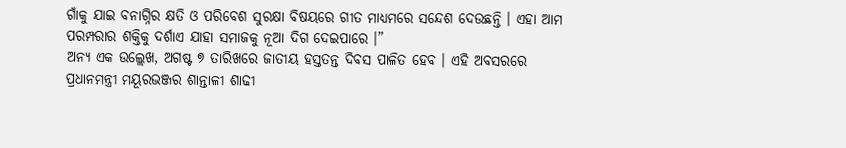ଗାଁକୁ ଯାଇ ବନାଗ୍ନିର କ୍ଷତି ଓ ପରିବେଶ ସୁରକ୍ଷା ବିଷୟରେ ଗୀତ ମାଧ୍ୟମରେ ସନ୍ଦେଶ ଦେଉଛନ୍ତି । ଏହା ଆମ ପରମ୍ପରାର ଶକ୍ତିକୁ ଦର୍ଶାଏ ଯାହା ସମାଜକୁ ନୂଆ ଦିଗ ଦେଇପାରେ ।”
ଅନ୍ୟ ଏକ ଉଲ୍ଲେଖ, ଅଗଷ୍ଟ ୭ ତାରିଖରେ ଜାତୀୟ ହସ୍ତତନ୍ତ ଦିବସ ପାଳିତ ହେବ । ଏହି ଅବସରରେ ପ୍ରଧାନମନ୍ତ୍ରୀ ମୟୂରଭଞ୍ଜର ଶାନ୍ତାଳୀ ଶାଢୀ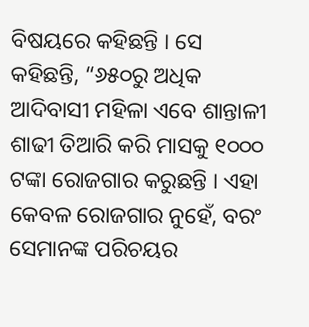ବିଷୟରେ କହିଛନ୍ତି । ସେ କହିଛନ୍ତି, “୬୫୦ରୁ ଅଧିକ ଆଦିବାସୀ ମହିଳା ଏବେ ଶାନ୍ତାଳୀ ଶାଢୀ ତିଆରି କରି ମାସକୁ ୧୦୦୦ ଟଙ୍କା ରୋଜଗାର କରୁଛନ୍ତି । ଏହା କେବଳ ରୋଜଗାର ନୁହେଁ, ବରଂ ସେମାନଙ୍କ ପରିଚୟର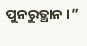ପୁନରୁତ୍ଥାନ ।”